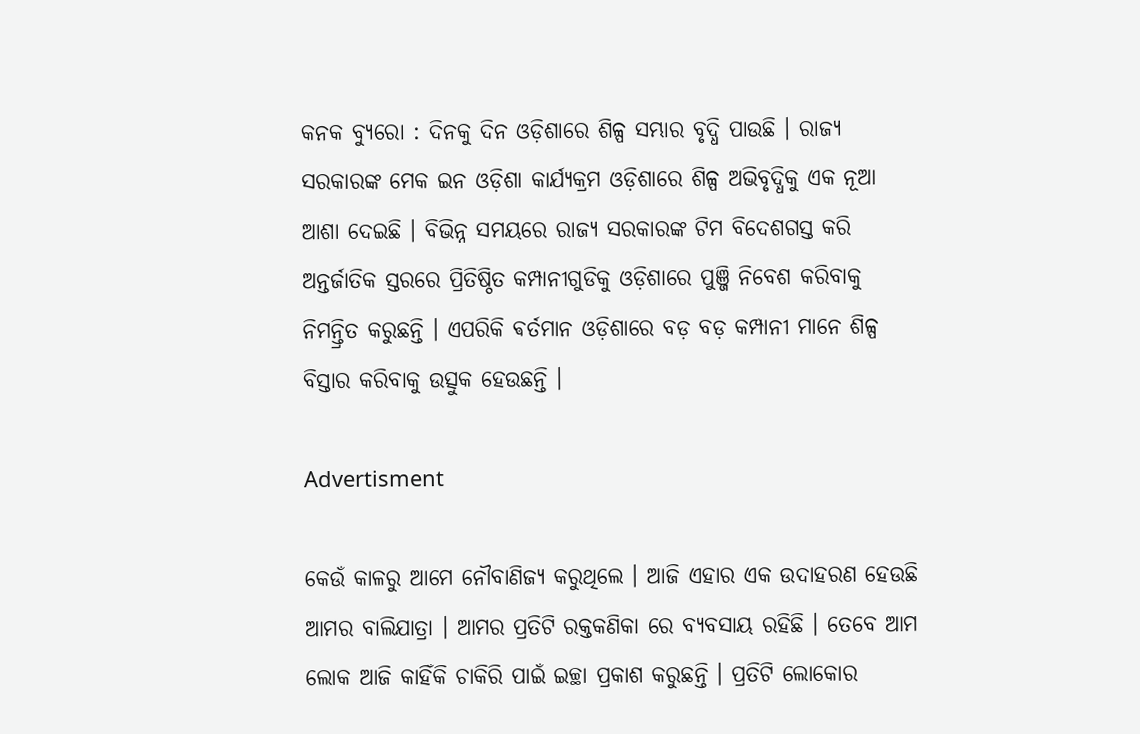କନକ ବ୍ୟୁରୋ : ଦିନକୁ ଦିନ ଓଡ଼ିଶାରେ ଶିଳ୍ପ ସମ୍ଭାର ବୃଦ୍ଧି ପାଉଛି । ରାଜ୍ୟ ସରକାରଙ୍କ ମେକ ଇନ ଓଡ଼ିଶା କାର୍ଯ୍ୟକ୍ରମ ଓଡ଼ିଶାରେ ଶିଳ୍ପ ଅଭିବୃଦ୍ଧିକୁ ଏକ ନୂଆ ଆଶା ଦେଇଛି । ବିଭିନ୍ନ ସମୟରେ ରାଜ୍ୟ ସରକାରଙ୍କ ଟିମ ବିଦେଶଗସ୍ତ କରି ଅନ୍ତର୍ଜାତିକ ସ୍ତରରେ ପ୍ରିତିଷ୍ଠିତ କମ୍ପାନୀଗୁଡିକୁ ଓଡ଼ିଶାରେ ପୁଞ୍ଜି ନିବେଶ କରିବାକୁ ନିମନ୍ତ୍ରିତ କରୁଛନ୍ତି । ଏପରିକି ଵର୍ତମାନ ଓଡ଼ିଶାରେ ବଡ଼ ବଡ଼ କମ୍ପାନୀ ମାନେ ଶିଳ୍ପ ବିସ୍ତାର କରିବାକୁ ଉତ୍ସୁକ ହେଉଛନ୍ତି ।

Advertisment

କେଉଁ କାଳରୁ ଆମେ ନୌବାଣିଜ୍ୟ କରୁଥିଲେ । ଆଜି ଏହାର ଏକ ଉଦାହରଣ ହେଉଛି ଆମର ବାଲିଯାତ୍ରା । ଆମର ପ୍ରତିଟି ରକ୍ତକଣିକା ରେ ବ୍ୟବସାୟ ରହିଛି । ତେବେ ଆମ ଲୋକ ଆଜି କାହିଁକି ଚାକିରି ପାଇଁ ଇଚ୍ଛା ପ୍ରକାଶ କରୁଛନ୍ତି । ପ୍ରତିଟି ଲୋକୋର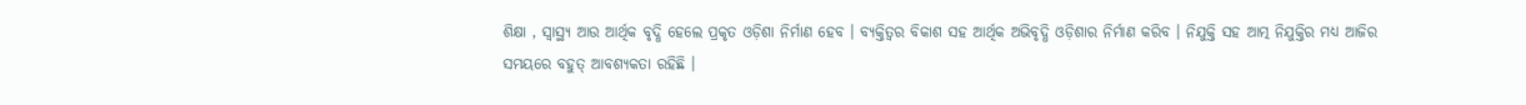ଶିକ୍ଷା , ସ୍ଵାସ୍ଥ୍ୟ ଆଉ ଆର୍ଥିକ ବୃଦ୍ଧି ହେଲେ ପ୍ରକୃତ ଓଡ଼ିଶା ନିର୍ମାଣ ହେବ । ବ୍ୟକ୍ତିତ୍ଵର ବିକାଶ ସହ ଆର୍ଥିକ ଅଭିବୃଦ୍ଧି ଓଡ଼ିଶାର ନିର୍ମାଣ କରିବ । ନିଯୁକ୍ତି ସହ ଆତ୍ମ ନିଯୁକ୍ତିର ମଧ୍ୟ ଆଜିର ସମୟରେ ବହୁତ୍ ଆବଶ୍ୟକତା ରହିଛି ।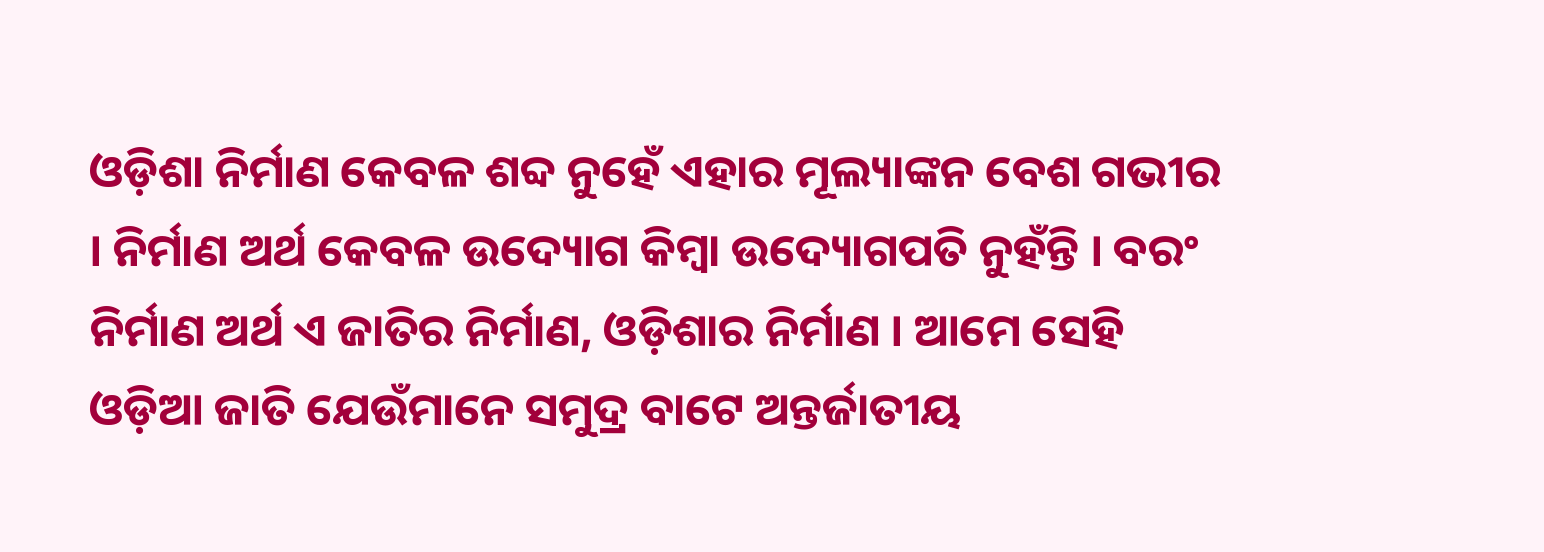ଓଡ଼ିଶା ନିର୍ମାଣ କେବଳ ଶବ୍ଦ ନୁହେଁ ଏହାର ମୂଲ୍ୟାଙ୍କନ ବେଶ ଗଭୀର । ନିର୍ମାଣ ଅର୍ଥ କେବଳ ଉଦ୍ୟୋଗ କିମ୍ବା ଉଦ୍ୟୋଗପତି ନୁହଁନ୍ତି । ବରଂ ନିର୍ମାଣ ଅର୍ଥ ଏ ଜାତିର ନିର୍ମାଣ, ଓଡ଼ିଶାର ନିର୍ମାଣ । ଆମେ ସେହି ଓଡ଼ିଆ ଜାତି ଯେଉଁମାନେ ସମୁଦ୍ର ବାଟେ ଅନ୍ତର୍ଜାତୀୟ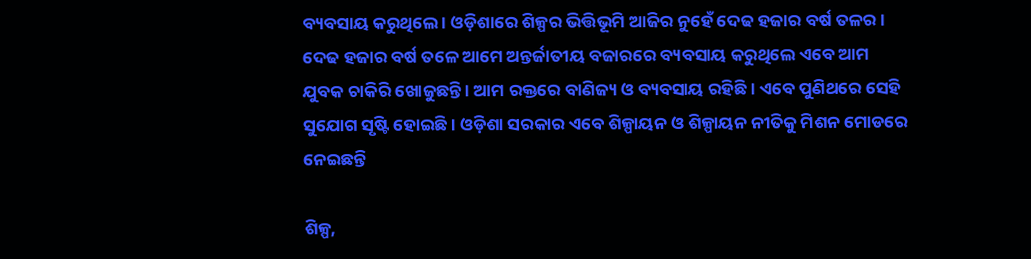ବ୍ୟବସାୟ କରୁଥିଲେ । ଓଡ଼ିଶାରେ ଶିଳ୍ପର ଭିତ୍ତିଭୂମି ଆଜିର ନୁହେଁ ଦେଢ ହଜାର ବର୍ଷ ତଳର । ଦେଢ ହଜାର ବର୍ଷ ତଳେ ଆମେ ଅନ୍ତର୍ଜାତୀୟ ବଜାରରେ ବ୍ୟବସାୟ କରୁଥିଲେ ଏବେ ଆମ ଯୁବକ ଚାକିରି ଖୋଜୁଛନ୍ତି । ଆମ ରକ୍ତରେ ବାଣିଜ୍ୟ ଓ ବ୍ୟବସାୟ ରହିଛି । ଏବେ ପୁଣିଥରେ ସେହି ସୁଯୋଗ ସୃଷ୍ଟି ହୋଇଛି । ଓଡ଼ିଶା ସରକାର ଏବେ ଶିଳ୍ପାୟନ ଓ ଶିଳ୍ପାୟନ ନୀତିକୁ ମିଶନ ମୋଡରେ ନେଇଛନ୍ତି

ଶିଳ୍ପ,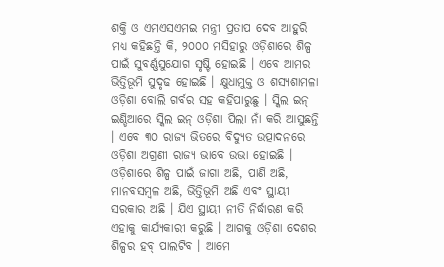ଶକ୍ତି ଓ ଏମଏସଏମଇ ମନ୍ତ୍ରୀ ପ୍ରତାପ ଦେବ ଆହୁରି ମଧ୍ୟ କହିଛନ୍ତି କି, ୨୦୦୦ ମସିହାରୁ ଓଡ଼ିଶାରେ ଶିଳ୍ପ ପାଇଁ ସୁବର୍ଣ୍ଣସୁଯୋଗ ସୃଷ୍ଟି ହୋଇଛି । ଏବେ ଆମର ଭିତ୍ତିଭୂମି ସୁଦୃଢ ହୋଇଛି । କ୍ଷୁଧାମୁକ୍ତ ଓ ଶସ୍ୟଶାମଳା ଓଡ଼ିଶା ବୋଲି ଗର୍ବର ସହ କହିପାରୁଛୁ । ସ୍କିଲ ଇନ୍ ଇଣ୍ଡିଆରେ ସ୍କିଲ ଇନ୍ ଓଡ଼ିଶା ପିଲା ନାଁ କରି ଆସୁଛନ୍ତି । ଏବେ ୩୦ ରାଜ୍ୟ ଭିତରେ ବିଦ୍ୟୁତ ଉତ୍ପାଦନରେ ଓଡ଼ିଶା ଅଗ୍ରଣୀ ରାଜ୍ୟ ଭାବେ ଉଭା ହୋଇଛି ।
ଓଡ଼ିଶାରେ ଶିଳ୍ପ ପାଇଁ ଜାଗା ଅଛି, ପାଣି ଅଛି, ମାନବସମ୍ବଳ ଅଛି, ଭିତ୍ତିଭୂମି ଅଛି ଏବଂ ସ୍ଥାୟୀ ସରକାର ଅଛି । ଯିଏ ସ୍ଥାୟୀ ନୀତି ନିର୍ଦ୍ଧାରଣ କରି ଏହାକୁ କାର୍ଯ୍ୟକାରୀ କରୁଛି । ଆଗକୁ ଓଡ଼ିଶା ଦେଶର ଶିଳ୍ପର ହବ୍ ପାଲଟିବ । ଆମେ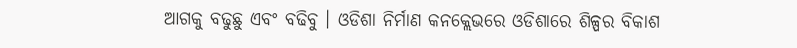ଆଗକୁ ବଢୁଛୁ ଏବଂ ବଢିବୁ । ଓଡିଶା ନିର୍ମାଣ କନକ୍ଲେଭରେ ଓଡିଶାରେ ଶିଳ୍ପର ବିକାଶ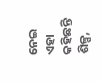ନେଇ ଏହା କହିଛନ୍ତି ଶିଳ୍ପ,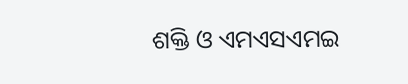ଶକ୍ତି ଓ ଏମଏସଏମଇ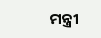ମନ୍ତ୍ରୀ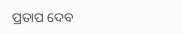ପ୍ରତାପ ଦେବ